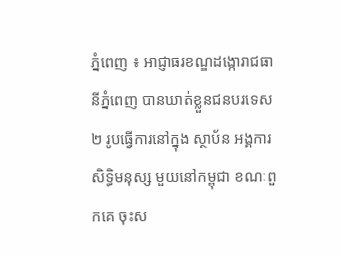ភ្នំពេញ ៖ អាជ្ញាធរខណ្ឌដង្កោរាជធានីភ្នំពេញ បានឃាត់ខ្លួនជនបរទេស២ រូបធ្វើការនៅក្នុង ស្ថាប័ន អង្គការសិទ្ធិមនុស្ស មួយនៅកម្ពុជា ខណៈពួកគេ ចុះស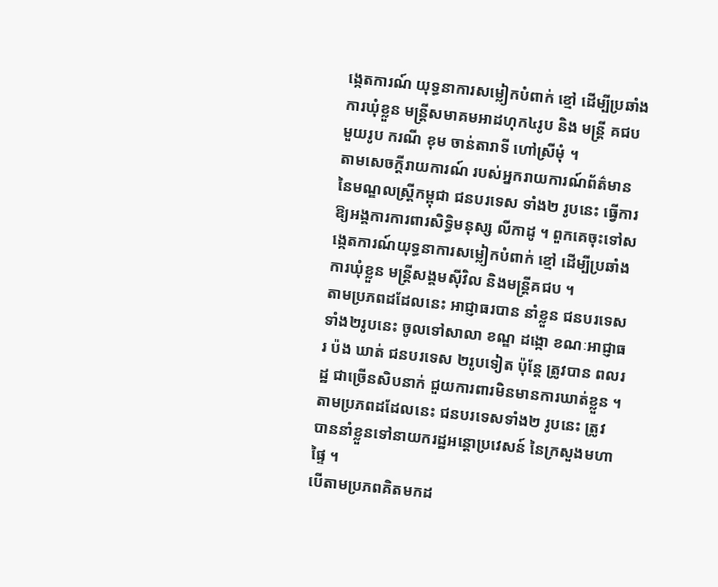ង្កេតការណ៍ យុទ្ធនាការសម្លៀកបំពាក់ ខ្មៅ ដើម្បីប្រឆាំងការឃុំខ្លួន មន្ត្រីសមាគមអាដហុក៤រូប និង មន្ត្រី គជប មួយរូប ករណី ខុម ចាន់តារាទី ហៅស្រីមុំ ។
តាមសេចក្ដីរាយការណ៍ របស់អ្នករាយការណ៍ព័ត៌មាន នៃមណ្ឌលស្ត្រីកម្ពុជា ជនបរទេស ទាំង២ រូបនេះ ធ្វើការឱ្យអង្គការការពារសិទ្ធិមនុស្ស លីកាដូ ។ ពួកគេចុះទៅសង្កេតការណ៍យុទ្ធនាការសម្លៀកបំពាក់ ខ្មៅ ដើម្បីប្រឆាំងការឃុំខ្លួន មន្ត្រីសង្គមស៊ីវិល និងមន្ត្រីគជប ។
តាមប្រភពដដែលនេះ អាជ្ញាធរបាន នាំខ្លួន ជនបរទេសទាំង២រូបនេះ ចូលទៅសាលា ខណ្ឌ ដង្កោ ខណៈអាជ្ញាធរ ប៉ង ឃាត់ ជនបរទេស ២រូបទៀត ប៉ុន្តែ ត្រូវបាន ពលរដ្ឋ ជាច្រើនសិបនាក់ ជួយការពារមិនមានការឃាត់ខ្លួន ។ តាមប្រភពដដែលនេះ ជនបរទេសទាំង២ រូបនេះ ត្រូវ បាននាំខ្លួនទៅនាយករដ្ឋអន្តោប្រវេសន៍ នៃក្រសួងមហាផ្ទៃ ។
បើតាមប្រភពគិតមកដ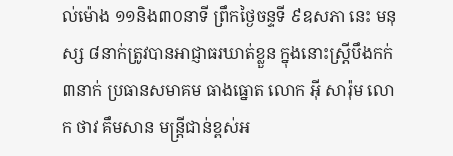ល់ម៉ោង ១១និង៣០នាទី ព្រឹកថ្ងៃចន្ទទី ៩ឧសភា នេះ មនុស្ស ៨នាក់ត្រូវបានអាជ្ញាធរឃាត់ខ្លួន ក្នុងនោះស្រី្តបឹងកក់៣នាក់ ប្រធានសមាគម ធាងធ្នោត លោក អ៊ី សារ៉ុម លោក ថាវ គឹមសាន មន្ត្រីជាន់ខ្ពស់អ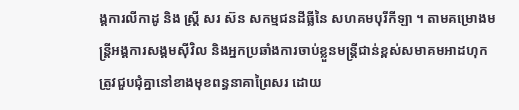ង្គការលីកាដូ និង ស្ត្រី សរ ស៊ន សកម្មជនដីធ្លីនៃ សហគមបុរីកីឡា ។ តាមគម្រោងមន្ត្រីអង្គការសង្គមស៊ីវិល និងអ្នកប្រឆាំងការចាប់ខ្លួនមន្ត្រីជាន់ខ្ពស់សមាគមអាដហុក ត្រូវជួបជុំគ្នានៅខាងមុខពន្ធនាគាព្រៃសរ ដោយ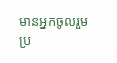មានអ្នកចូលរួម ប្រ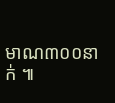មាណ៣០០នាក់ ៕